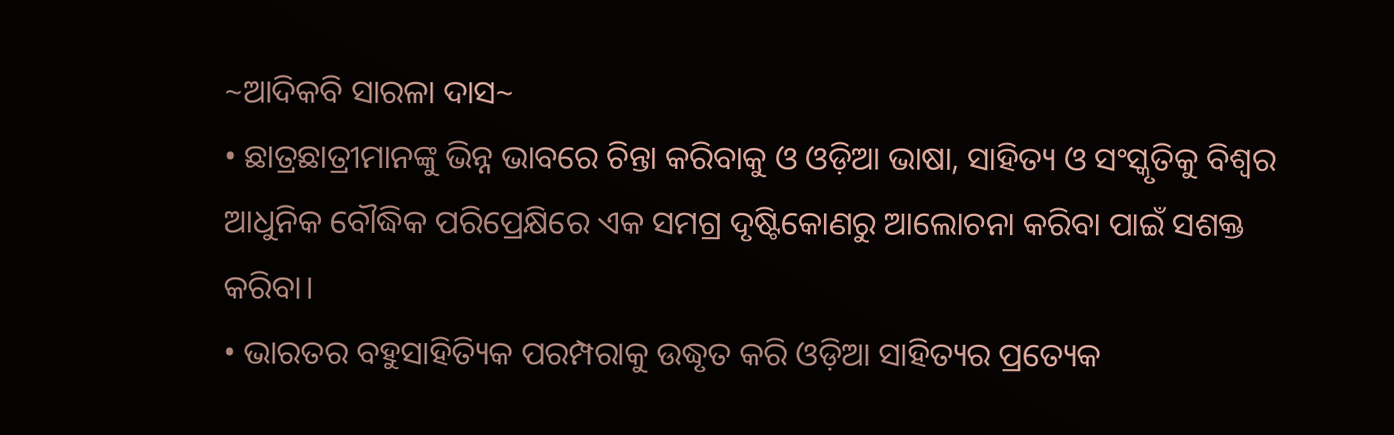~ଆଦିକବି ସାରଳା ଦାସ~
• ଛାତ୍ରଛାତ୍ରୀମାନଙ୍କୁ ଭିନ୍ନ ଭାବରେ ଚିନ୍ତା କରିବାକୁ ଓ ଓଡ଼ିଆ ଭାଷା, ସାହିତ୍ୟ ଓ ସଂସ୍କୃତିକୁ ବିଶ୍ୱର ଆଧୁନିକ ବୌଦ୍ଧିକ ପରିପ୍ରେକ୍ଷିରେ ଏକ ସମଗ୍ର ଦୃଷ୍ଟିକୋଣରୁ ଆଲୋଚନା କରିବା ପାଇଁ ସଶକ୍ତ କରିବା।
• ଭାରତର ବହୁସାହିତ୍ୟିକ ପରମ୍ପରାକୁ ଉଦ୍ଧୃତ କରି ଓଡ଼ିଆ ସାହିତ୍ୟର ପ୍ରତ୍ୟେକ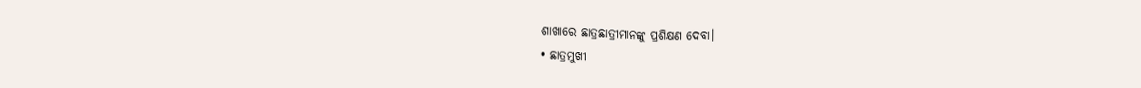ଶାଖାରେ ଛାତ୍ରଛାତ୍ରୀମାନଙ୍କୁ ପ୍ରଶିକ୍ଷଣ ଦେବା।
• ଛାତ୍ରମୁଖୀ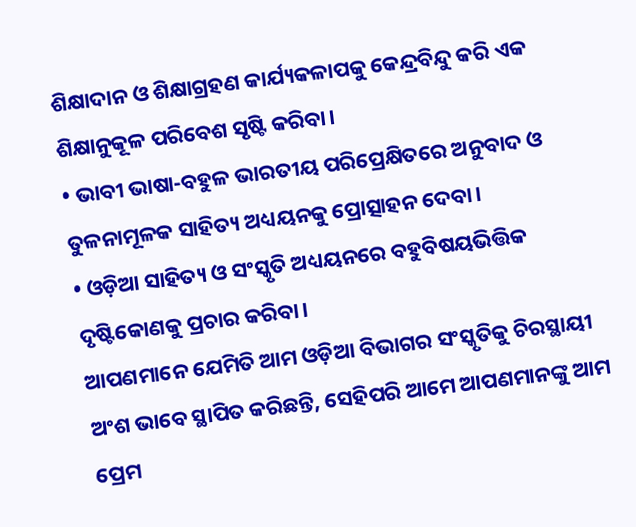ଶିକ୍ଷାଦାନ ଓ ଶିକ୍ଷାଗ୍ରହଣ କାର୍ଯ୍ୟକଳାପକୁ କେନ୍ଦ୍ରବିନ୍ଦୁ କରି ଏକ ଶିକ୍ଷାନୁକୂଳ ପରିବେଶ ସୃଷ୍ଟି କରିବା।
• ଭାବୀ ଭାଷା-ବହୁଳ ଭାରତୀୟ ପରିପ୍ରେକ୍ଷିତରେ ଅନୁବାଦ ଓ ତୁଳନାମୂଳକ ସାହିତ୍ୟ ଅଧ୍ୟୟନକୁ ପ୍ରୋତ୍ସାହନ ଦେବା।
• ଓଡ଼ିଆ ସାହିତ୍ୟ ଓ ସଂସ୍କୃତି ଅଧ୍ୟୟନରେ ବହୁବିଷୟଭିତ୍ତିକ ଦୃଷ୍ଟିକୋଣକୁ ପ୍ରଚାର କରିବା।
ଆପଣମାନେ ଯେମିତି ଆମ ଓଡ଼ିଆ ବିଭାଗର ସଂସ୍କୃତିକୁ ଚିରସ୍ଥାୟୀ ଅଂଶ ଭାବେ ସ୍ଥାପିତ କରିଛନ୍ତି, ସେହିପରି ଆମେ ଆପଣମାନଙ୍କୁ ଆମ ପ୍ରେମ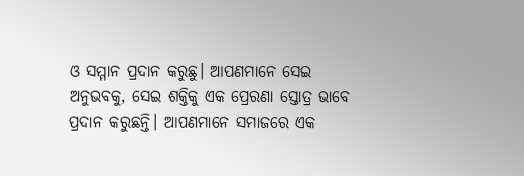ଓ ସମ୍ମାନ ପ୍ରଦାନ କରୁଛୁ। ଆପଣମାନେ ସେଇ ଅନୁଭବକୁ, ସେଇ ଶକ୍ତିକୁ ଏକ ପ୍ରେରଣା ସ୍ତୋତ୍ର ଭାବେ ପ୍ରଦାନ କରୁଛନ୍ତି। ଆପଣମାନେ ସମାଜରେ ଏକ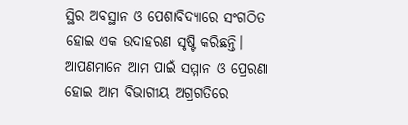ସ୍ଥିର ଅବସ୍ଥାନ ଓ ପେଶାବିଦ୍ୟାରେ ସଂଗଠିତ ହୋଇ ଏକ ଉଦାହରଣ ସୃଷ୍ଟି କରିଛନ୍ତି। ଆପଣମାନେ ଆମ ପାଇଁ ସମ୍ମାନ ଓ ପ୍ରେରଣା ହୋଇ ଆମ ବିଭାଗୀୟ ଅଗ୍ରଗତିରେ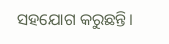ସହଯୋଗ କରୁଛନ୍ତି।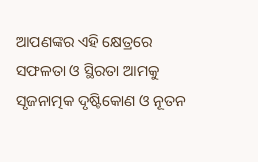ଆପଣଙ୍କର ଏହି କ୍ଷେତ୍ରରେ ସଫଳତା ଓ ସ୍ଥିରତା ଆମକୁ ସୃଜନାତ୍ମକ ଦୃଷ୍ଟିକୋଣ ଓ ନୂତନ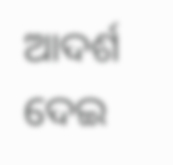ଆଦର୍ଶ ଦେଇ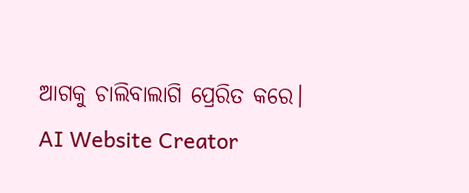ଆଗକୁ ଚାଲିବାଲାଗି ପ୍ରେରିତ କରେ।
AI Website Creator